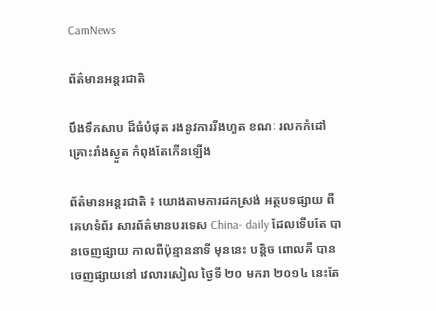CamNews

ព័ត៌មានអន្តរជាតិ

បឹងទឹកសាប ដ៏ធំបំផុត រងនូវការរីងហួត ខណៈ រលកកំដៅ គ្រោះរាំងស្ងួត កំពុងតែកើនឡើង

ព័ត៌មានអន្តរជាតិ ៖ យោងតាមការដកស្រង់ អត្ថបទផ្សាយ ពីគេហទំព័រ សារព័ត៌មានបរទេស China- daily ដែលទើបតែ បានចេញផ្សាយ កាលពីប៉ុន្មាននាទី មុននេះ បន្តិច ពោលគឺ បានចេញផ្សាយនៅ វេលារសៀល ថ្ងៃទី ២០ មករា ២០១៤ នេះតែ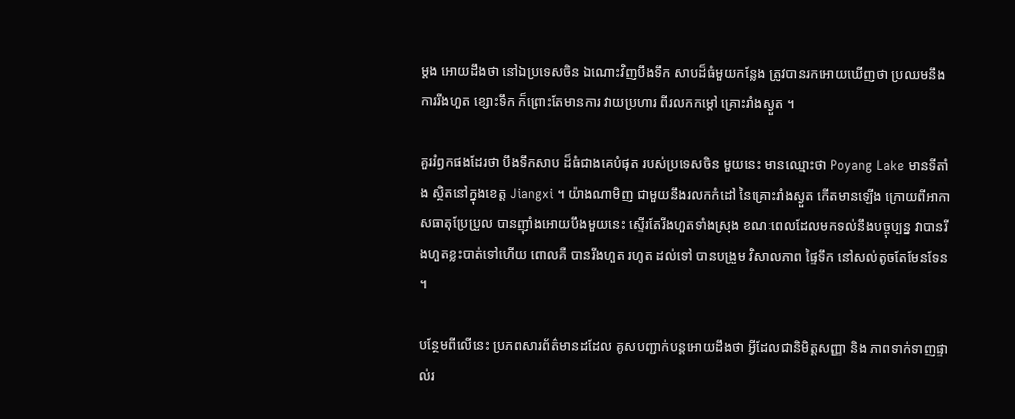ម្តង អោយដឹងថា នៅឯប្រទេសចិន ឯណោះវិញបឹងទឹក សាបដ៏ធំមួយកន្លែង ត្រូវបានរកអោយឃើញថា ប្រឈមនឹងការរីងហួត ខ្សោះទឹក ក៏ព្រោះតែមានការ វាយប្រហារ ពីរលកកម្តៅ គ្រោះរាំងស្ងួត ។

គួររំឭកផងដែរថា បឹងទឹកសាប ដ៏ធំជាងគេបំផុត របស់ប្រទេសចិន មួយនេះ មានឈ្មោះថា Poyang Lake មានទីតាំង ស្ថិតនៅក្នុងខេត្ត Jiangxi ។ យ៉ាងណាមិញ ជាមួយនឹងរលកកំដៅ នៃគ្រោះរាំងស្ងួត កើតមានឡើង ក្រោយពីអាកាសធាតុប្រែប្រួល បានញ៉ាំងអោយបឹងមួយនេះ ស្ទើរតែរីងហួតទាំងស្រុង ខណៈពេលដែលមកទល់នឹងបច្ចុប្បន្ន វាបានរីងហួតខ្លះបាត់ទៅហើយ ពោលគឺ បានរីងហួត រហូត ដល់ទៅ បានបង្រួម វិសាលភាព ផ្ទៃទឹក នៅសល់តូចតែមែនទែន ។

បន្ថែមពីលើនេះ ប្រភពសារព័ត៌មានដដែល គូសបញ្ជាក់បន្តអោយដឹងថា អ្វីដែលជានិមិត្តសញ្ញា និង ភាពទាក់ទាញផ្ទាល់រ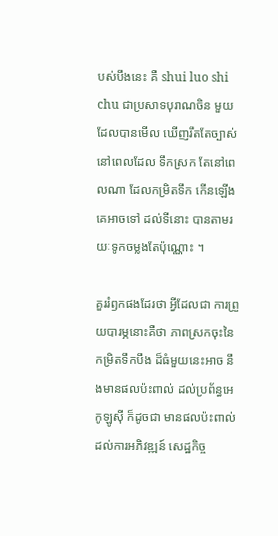បស់បឹងនេះ គឺ shui luo shi chu ជាប្រសាទបុរាណចិន មួយ ដែលបានមើល ឃើញរឹតតែច្បាស់ នៅពេលដែល ទឹកស្រក តែនៅពេលណា ដែលកម្រិតទឹក កើនឡើង គេអាចទៅ ដល់ទីនោះ បានតាមរយៈទូកចម្លងតែប៉ុណ្ណោះ ។

គួររំឭកផងដែរថា អ្វីដែលជា ការព្រួយបារម្ភនោះគឺថា ភាពស្រកចុះនៃកម្រិតទឹកបឹង ដ៏ធំមួយនេះអាច នឹងមានផលប៉ះពាល់ ដល់ប្រព័ន្ធអេកូឡូស៊ី ក៏ដូចជា មានផលប៉ះពាល់ ដល់ការអភិវឌ្ឍន៍ សេដ្ឋកិច្ច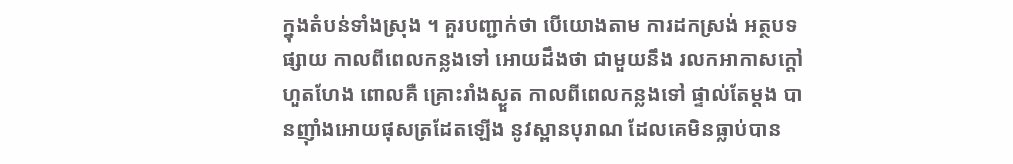ក្នុងតំបន់ទាំងស្រុង ។ គួរបញ្ជាក់ថា បើយោងតាម ការដកស្រង់ អត្ថបទផ្សាយ កាលពីពេលកន្លងទៅ អោយដឹងថា ជាមួយនឹង រលកអាកាសក្តៅ ហួតហែង ពោលគឺ គ្រោះរាំងស្ងួត កាលពីពេលកន្លងទៅ ផ្ទាល់តែម្តង បានញ៉ាំងអោយផុសត្រដែតឡើង នូវស្ពានបុរាណ ដែលគេមិនធ្លាប់បាន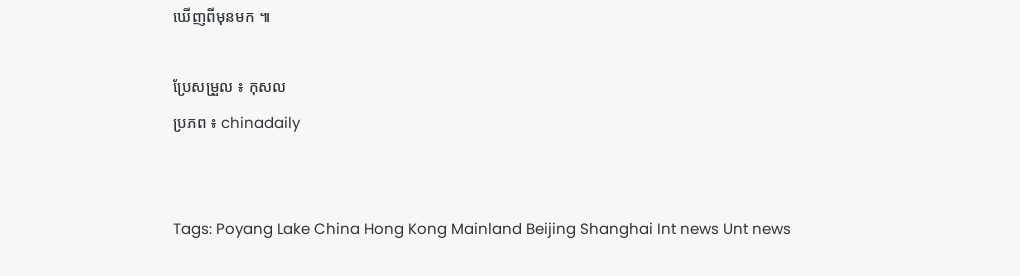ឃើញពីមុនមក ៕

ប្រែសម្រួល ៖ កុសល
ប្រភព ៖ chinadaily


Tags: Poyang Lake China Hong Kong Mainland Beijing Shanghai Int news Unt news